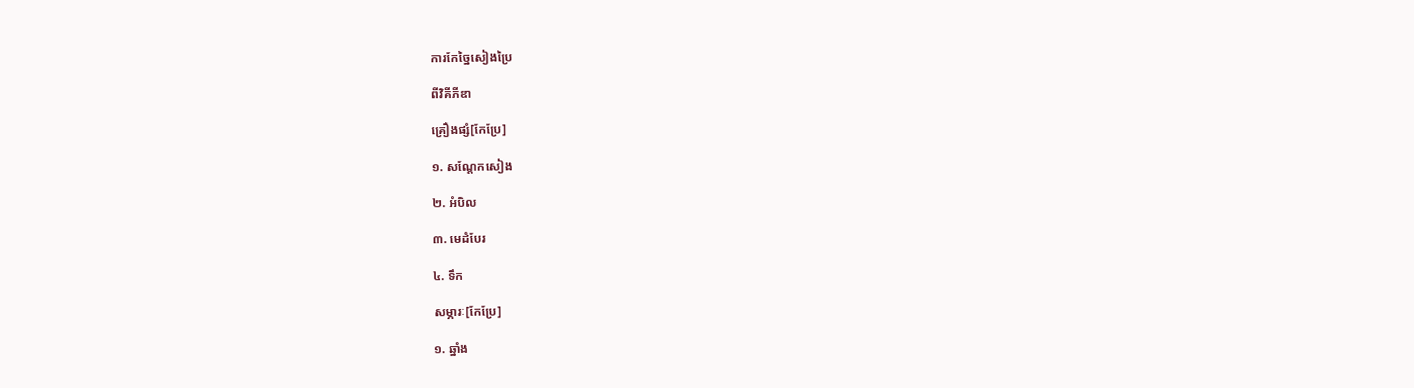ការកែច្នៃសៀងប្រៃ

ពីវិគីភីឌា

គ្រឿងផ្សំ[កែប្រែ]

១. សណ្តែកសៀង

២. អំបិល

៣. មេដំបែរ

៤. ទឹក

សម្ភារៈ[កែប្រែ]

១. ឆ្នាំង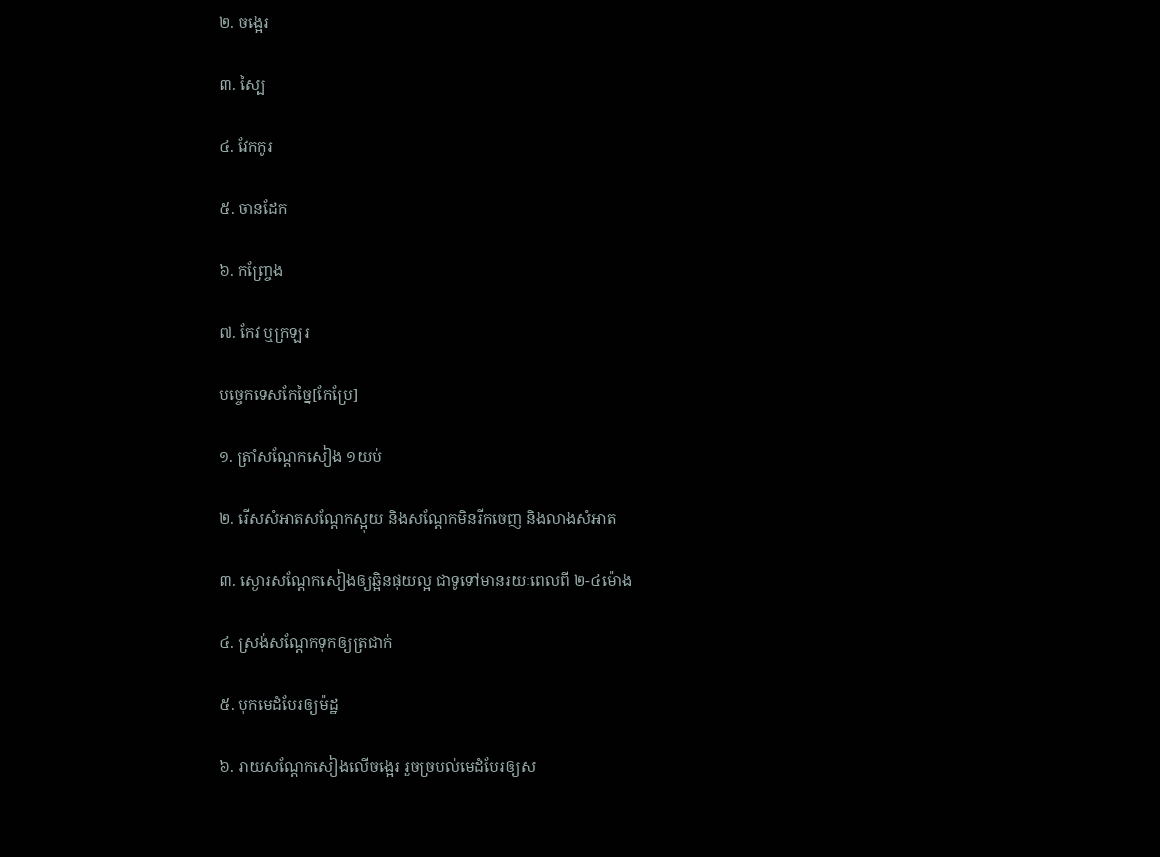២. ចង្អេរ

៣. ស្បៃ

៤. វែកកូរ

៥. ចានដែក

៦. កញ្ច្រែង

៧. កែវ ឬក្រឡរ

បច្ចេកទេសកែច្នៃ[កែប្រែ]

១. ត្រាំសណ្តែកសៀង ១យប់

២. រើសសំអាតសណ្តែកស្អុយ និងសណ្តែកមិនរីកចេញ និងលាងសំអាត

៣. ស្ងោរសណ្តែកសៀងឲ្យឆ្អិនផុយល្អ ជាទូទៅមានរយៈពេលពី ២-៤ម៉ោង

៤. ស្រង់សណ្តែកទុកឲ្យត្រជាក់

៥. បុកមេដំបែរឲ្យម៉ដ្ឋ

៦. រាយសណ្តែកសៀងលើចង្អេរ រួចច្របល់មេដំបែរឲ្យស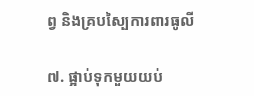ព្វ និងគ្របស្បៃការពារធូលី

៧. ផ្អាប់ទុកមួយយប់